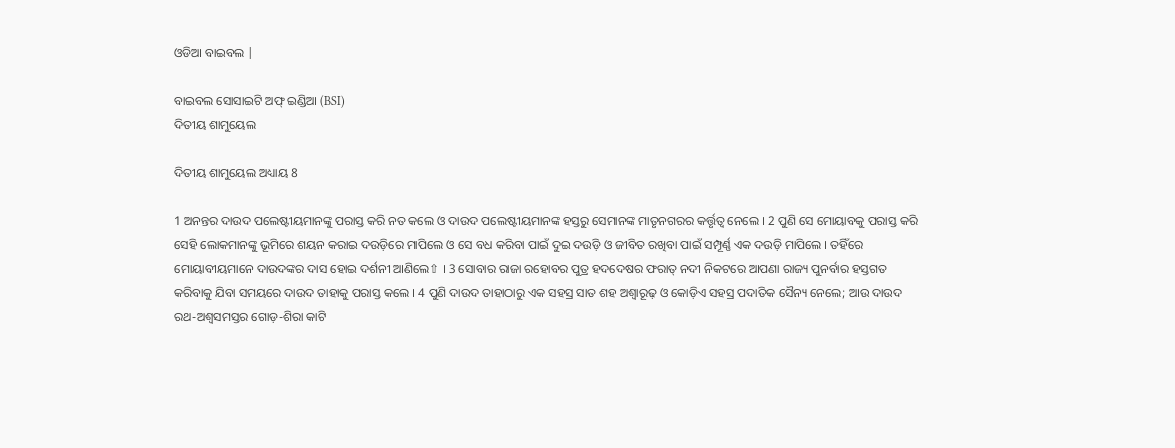ଓଡିଆ ବାଇବଲ |

ବାଇବଲ ସୋସାଇଟି ଅଫ୍ ଇଣ୍ଡିଆ (BSI)
ଦିତୀୟ ଶାମୁୟେଲ

ଦିତୀୟ ଶାମୁୟେଲ ଅଧ୍ୟାୟ 8

1 ଅନନ୍ତର ଦାଉଦ ପଲେଷ୍ଟୀୟମାନଙ୍କୁ ପରାସ୍ତ କରି ନତ କଲେ ଓ ଦାଉଦ ପଲେଷ୍ଟୀୟମାନଙ୍କ ହସ୍ତରୁ ସେମାନଙ୍କ ମାତୃନଗରର କର୍ତ୍ତୃତ୍ଵ ନେଲେ । 2 ପୁଣି ସେ ମୋୟାବକୁ ପରାସ୍ତ କରି ସେହି ଲୋକମାନଙ୍କୁ ଭୂମିରେ ଶୟନ କରାଇ ଦଉଡ଼ିରେ ମାପିଲେ ଓ ସେ ବଧ କରିବା ପାଇଁ ଦୁଇ ଦଉଡ଼ି ଓ ଜୀବିତ ରଖିବା ପାଇଁ ସମ୍ପୂର୍ଣ୍ଣ ଏକ ଦଉଡ଼ି ମାପିଲେ । ତହିଁରେ ମୋୟାବୀୟମାନେ ଦାଉଦଙ୍କର ଦାସ ହୋଇ ଦର୍ଶନୀ ଆଣିଲେ⇧ । 3 ସୋବାର ରାଜା ରହୋବର ପୁତ୍ର ହଦଦେଷର ଫରାତ୍ ନଦୀ ନିକଟରେ ଆପଣା ରାଜ୍ୟ ପୁନର୍ବାର ହସ୍ତଗତ କରିବାକୁ ଯିବା ସମୟରେ ଦାଉଦ ତାହାକୁ ପରାସ୍ତ କଲେ । 4 ପୁଣି ଦାଉଦ ତାହାଠାରୁ ଏକ ସହସ୍ର ସାତ ଶହ ଅଶ୍ଵାରୂଢ଼ ଓ କୋଡ଼ିଏ ସହସ୍ର ପଦାତିକ ସୈନ୍ୟ ନେଲେ; ଆଉ ଦାଉଦ ରଥ-ଅଶ୍ଵସମସ୍ତର ଗୋଡ଼-ଶିରା କାଟି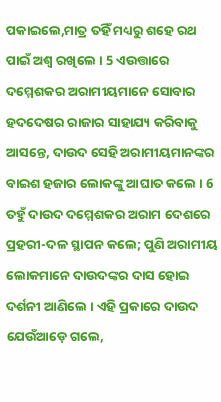ପକାଇଲେ,ମାତ୍ର ତହିଁ ମଧ୍ୟରୁ ଶହେ ରଥ ପାଇଁ ଅଶ୍ଵ ରଖିଲେ । 5 ଏଉତ୍ତାରେ ଦମ୍ମେଶକର ଅରାମୀୟମାନେ ସୋବାର ହଦଦେଷର ରାଜାର ସାହାଯ୍ୟ କରିବାକୁ ଆସନ୍ତେ, ଦାଉଦ ସେହି ଅରାମୀୟମାନଙ୍କର ବାଇଶ ହଜାର ଲୋକଙ୍କୁ ଆଘାତ କଲେ । 6 ତହୁଁ ଦାଉଦ ଦମ୍ମେଶକର ଅରାମ ଦେଶରେ ପ୍ରହରୀ-ଦଳ ସ୍ଥାପନ କଲେ; ପୁଣି ଅରାମୀୟ ଲୋକମାନେ ଦାଉଦଙ୍କର ଦାସ ହୋଇ ଦର୍ଶନୀ ଆଣିଲେ । ଏହି ପ୍ରକାରେ ଦାଉଦ ଯେଉଁଆଡ଼େ ଗଲେ,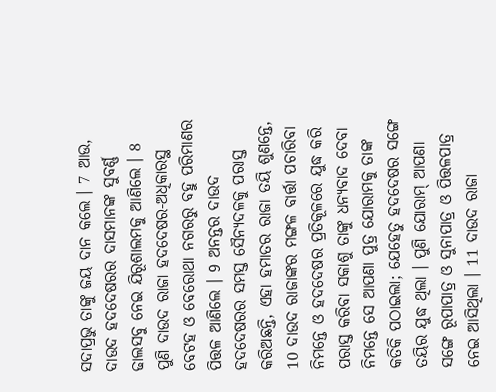ସଦାପ୍ରଭୁ ତାଙ୍କୁ ଜୟ ଦାନ କଲେ । 7 ଆଉ, ଦାଉଦ ହଦଦେଷରର ଦାସମାନଙ୍କ ସୁବର୍ଣ୍ଣ ଢାଲସବୁ ନେଇ ଯିରୂଶାଲମକୁ ଆଣିଲେ । 8 ପୁଣି ଦାଉଦ ରାଜା ହଦଦେଷର-ଅଧିକାରସ୍ଥ ବେଟହ ଓ ବେରୋଥା ନଗରରୁ ବହୁ ପରିମାଣର ପିତ୍ତଳ ଆଣିଲେ । 9 ଅନନ୍ତର ଦାଉଦ ହଦଦେଷରର ସମସ୍ତ ସୈନ୍ୟଦଳକୁ ପରାସ୍ତ କରିଅଛନ୍ତି, ଏହା ହମାତର ରାଜା ତୟି ଶୁଣନ୍ତେ, 10 ଦାଉଦ ରାଜାଙ୍କର ମଙ୍ଗଳ ବାର୍ତ୍ତା ପଚାରିବା ନିମନ୍ତେ ଓ ହଦଦେଷର ପ୍ରତିକୂଳରେ ଯୁଦ୍ଧ କରି ପରାସ୍ତ କରିବା ସକାଶୁ ତାଙ୍କୁ ଧନ୍ୟବାଦ ଦେବା ନିମନ୍ତେ ସେ ଆପଣା ପୁତ୍ର ଯୋରାମକୁ ତାଙ୍କ କତିକି ପଠାଇଲା; ଯେହେତୁ ହଦଦେଷର ସଙ୍ଗେ ତୟିର ଯୁଦ୍ଧ ଥିଲା । ପୁଣି ଯୋରାମ୍ ଆପଣା ସଙ୍ଗେ ରୂପାପାତ୍ର ଓ ସୁନାପାତ୍ର ଓ ପିତ୍ତଳପାତ୍ର ନେଇ ଆସିଥିଲା । 11 ଦାଉଦ ରାଜା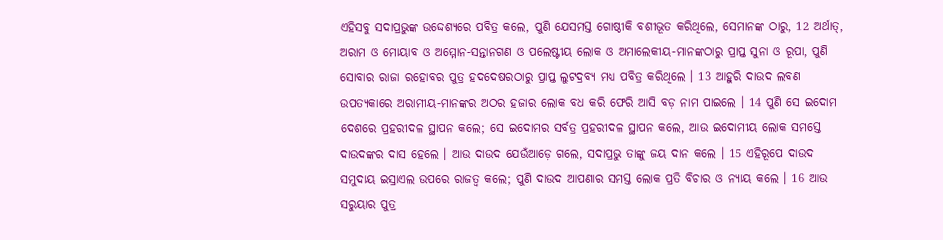ଏହିସବୁ ସଦାପ୍ରଭୁଙ୍କ ଉଦ୍ଦେଶ୍ୟରେ ପବିତ୍ର କଲେ, ପୁଣି ଯେସମସ୍ତ ଗୋଷ୍ଠୀକି ବଶୀଭୂତ କରିଥିଲେ, ସେମାନଙ୍କ ଠାରୁ, 12 ଅର୍ଥାତ୍, ଅରାମ ଓ ମୋୟାବ ଓ ଅମ୍ମୋନ-ସନ୍ତାନଗଣ ଓ ପଲେଷ୍ଟୀୟ ଲୋକ ଓ ଅମାଲେକୀୟ-ମାନଙ୍କଠାରୁ ପ୍ରାପ୍ତ ସୁନା ଓ ରୂପା, ପୁଣି ସୋବାର ରାଜା ରହୋବର ପୁତ୍ର ହଦଦେଷରଠାରୁ ପ୍ରାପ୍ତ ଲୁଟଦ୍ରବ୍ୟ ମଧ୍ୟ ପବିତ୍ର କରିଥିଲେ । 13 ଆହୁରି ଦାଉଦ ଲବଣ ଉପତ୍ୟକାରେ ଅରାମୀୟ-ମାନଙ୍କର ଅଠର ହଜାର ଲୋକ ବଧ କରି ଫେରି ଆସି ବଡ଼ ନାମ ପାଇଲେ । 14 ପୁଣି ସେ ଇଦୋମ ଦେଶରେ ପ୍ରହରୀଦଳ ସ୍ଥାପନ କଲେ; ସେ ଇଦୋମର ସର୍ବତ୍ର ପ୍ରହରୀଦଳ ସ୍ଥାପନ କଲେ, ଆଉ ଇଦୋମୀୟ ଲୋକ ସମସ୍ତେ ଦାଉଦଙ୍କର ଦାସ ହେଲେ । ଆଉ ଦାଉଦ ଯେଉଁଆଡ଼େ ଗଲେ, ସଦାପ୍ରଭୁ ତାଙ୍କୁ ଜୟ ଦାନ କଲେ । 15 ଏହିରୂପେ ଦାଉଦ ସମୁଦାୟ ଇସ୍ରାଏଲ ଉପରେ ରାଜତ୍ଵ କଲେ; ପୁଣି ଦାଉଦ ଆପଣାର ସମସ୍ତ ଲୋକ ପ୍ରତି ବିଚାର ଓ ନ୍ୟାୟ କଲେ । 16 ଆଉ ସରୁୟାର ପୁତ୍ର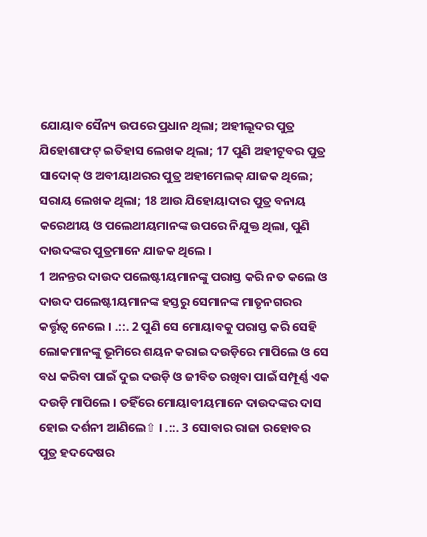ଯୋୟାବ ସୈନ୍ୟ ଉପରେ ପ୍ରଧାନ ଥିଲା; ଅହୀଲୂଦର ପୁତ୍ର ଯିହୋଶାଫଟ୍ ଇତିହାସ ଲେଖକ ଥିଲା; 17 ପୁଣି ଅହୀଟୂବର ପୁତ୍ର ସାଦୋକ୍ ଓ ଅବୀୟାଥରର ପୁତ୍ର ଅହୀମେଲକ୍ ଯାଜକ ଥିଲେ; ସରାୟ ଲେଖକ ଥିଲା; 18 ଆଉ ଯିହୋୟାଦାର ପୁତ୍ର ବନାୟ କରେଥୀୟ ଓ ପଲେଥୀୟମାନଙ୍କ ଉପରେ ନିଯୁକ୍ତ ଥିଲା, ପୁଣି ଦାଉଦଙ୍କର ପୁତ୍ରମାନେ ଯାଜକ ଥିଲେ ।
1 ଅନନ୍ତର ଦାଉଦ ପଲେଷ୍ଟୀୟମାନଙ୍କୁ ପରାସ୍ତ କରି ନତ କଲେ ଓ ଦାଉଦ ପଲେଷ୍ଟୀୟମାନଙ୍କ ହସ୍ତରୁ ସେମାନଙ୍କ ମାତୃନଗରର କର୍ତ୍ତୃତ୍ଵ ନେଲେ । .::. 2 ପୁଣି ସେ ମୋୟାବକୁ ପରାସ୍ତ କରି ସେହି ଲୋକମାନଙ୍କୁ ଭୂମିରେ ଶୟନ କରାଇ ଦଉଡ଼ିରେ ମାପିଲେ ଓ ସେ ବଧ କରିବା ପାଇଁ ଦୁଇ ଦଉଡ଼ି ଓ ଜୀବିତ ରଖିବା ପାଇଁ ସମ୍ପୂର୍ଣ୍ଣ ଏକ ଦଉଡ଼ି ମାପିଲେ । ତହିଁରେ ମୋୟାବୀୟମାନେ ଦାଉଦଙ୍କର ଦାସ ହୋଇ ଦର୍ଶନୀ ଆଣିଲେ⇧ । .::. 3 ସୋବାର ରାଜା ରହୋବର ପୁତ୍ର ହଦଦେଷର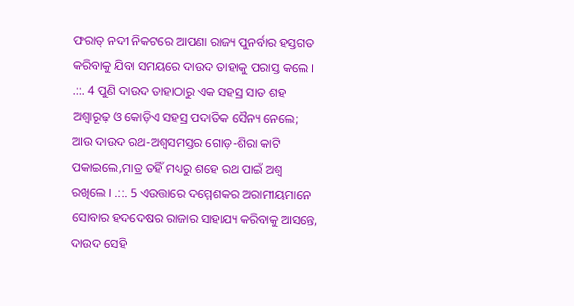ଫରାତ୍ ନଦୀ ନିକଟରେ ଆପଣା ରାଜ୍ୟ ପୁନର୍ବାର ହସ୍ତଗତ କରିବାକୁ ଯିବା ସମୟରେ ଦାଉଦ ତାହାକୁ ପରାସ୍ତ କଲେ । .::. 4 ପୁଣି ଦାଉଦ ତାହାଠାରୁ ଏକ ସହସ୍ର ସାତ ଶହ ଅଶ୍ଵାରୂଢ଼ ଓ କୋଡ଼ିଏ ସହସ୍ର ପଦାତିକ ସୈନ୍ୟ ନେଲେ; ଆଉ ଦାଉଦ ରଥ-ଅଶ୍ଵସମସ୍ତର ଗୋଡ଼-ଶିରା କାଟି ପକାଇଲେ,ମାତ୍ର ତହିଁ ମଧ୍ୟରୁ ଶହେ ରଥ ପାଇଁ ଅଶ୍ଵ ରଖିଲେ । .::. 5 ଏଉତ୍ତାରେ ଦମ୍ମେଶକର ଅରାମୀୟମାନେ ସୋବାର ହଦଦେଷର ରାଜାର ସାହାଯ୍ୟ କରିବାକୁ ଆସନ୍ତେ, ଦାଉଦ ସେହି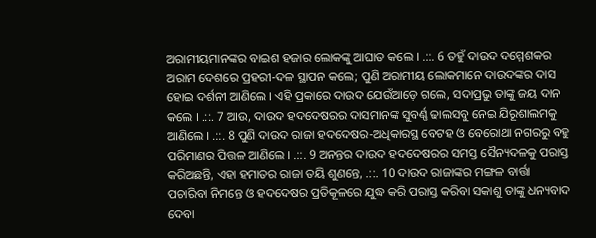ଅରାମୀୟମାନଙ୍କର ବାଇଶ ହଜାର ଲୋକଙ୍କୁ ଆଘାତ କଲେ । .::. 6 ତହୁଁ ଦାଉଦ ଦମ୍ମେଶକର ଅରାମ ଦେଶରେ ପ୍ରହରୀ-ଦଳ ସ୍ଥାପନ କଲେ; ପୁଣି ଅରାମୀୟ ଲୋକମାନେ ଦାଉଦଙ୍କର ଦାସ ହୋଇ ଦର୍ଶନୀ ଆଣିଲେ । ଏହି ପ୍ରକାରେ ଦାଉଦ ଯେଉଁଆଡ଼େ ଗଲେ, ସଦାପ୍ରଭୁ ତାଙ୍କୁ ଜୟ ଦାନ କଲେ । .::. 7 ଆଉ, ଦାଉଦ ହଦଦେଷରର ଦାସମାନଙ୍କ ସୁବର୍ଣ୍ଣ ଢାଲସବୁ ନେଇ ଯିରୂଶାଲମକୁ ଆଣିଲେ । .::. 8 ପୁଣି ଦାଉଦ ରାଜା ହଦଦେଷର-ଅଧିକାରସ୍ଥ ବେଟହ ଓ ବେରୋଥା ନଗରରୁ ବହୁ ପରିମାଣର ପିତ୍ତଳ ଆଣିଲେ । .::. 9 ଅନନ୍ତର ଦାଉଦ ହଦଦେଷରର ସମସ୍ତ ସୈନ୍ୟଦଳକୁ ପରାସ୍ତ କରିଅଛନ୍ତି, ଏହା ହମାତର ରାଜା ତୟି ଶୁଣନ୍ତେ, .::. 10 ଦାଉଦ ରାଜାଙ୍କର ମଙ୍ଗଳ ବାର୍ତ୍ତା ପଚାରିବା ନିମନ୍ତେ ଓ ହଦଦେଷର ପ୍ରତିକୂଳରେ ଯୁଦ୍ଧ କରି ପରାସ୍ତ କରିବା ସକାଶୁ ତାଙ୍କୁ ଧନ୍ୟବାଦ ଦେବା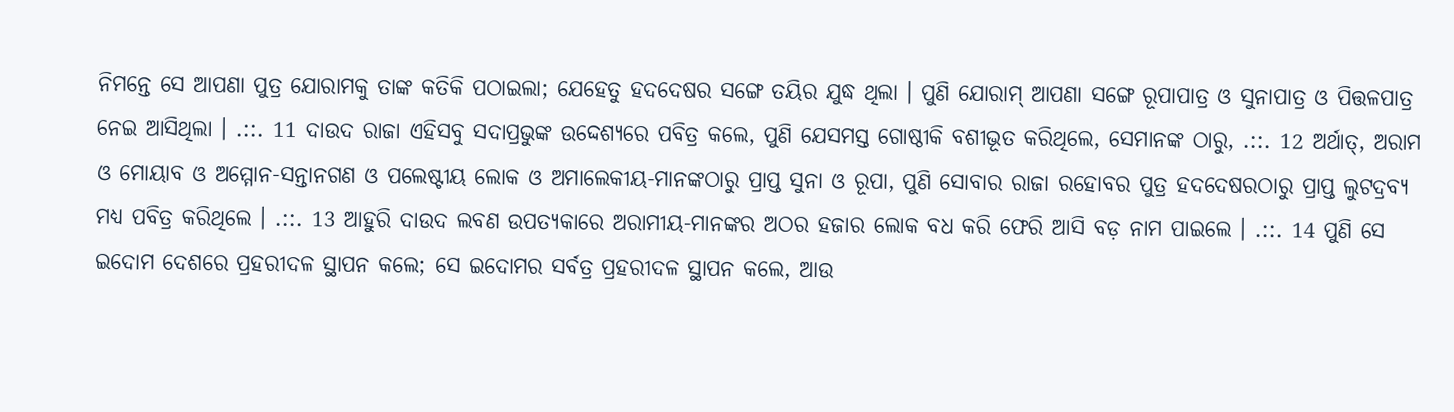ନିମନ୍ତେ ସେ ଆପଣା ପୁତ୍ର ଯୋରାମକୁ ତାଙ୍କ କତିକି ପଠାଇଲା; ଯେହେତୁ ହଦଦେଷର ସଙ୍ଗେ ତୟିର ଯୁଦ୍ଧ ଥିଲା । ପୁଣି ଯୋରାମ୍ ଆପଣା ସଙ୍ଗେ ରୂପାପାତ୍ର ଓ ସୁନାପାତ୍ର ଓ ପିତ୍ତଳପାତ୍ର ନେଇ ଆସିଥିଲା । .::. 11 ଦାଉଦ ରାଜା ଏହିସବୁ ସଦାପ୍ରଭୁଙ୍କ ଉଦ୍ଦେଶ୍ୟରେ ପବିତ୍ର କଲେ, ପୁଣି ଯେସମସ୍ତ ଗୋଷ୍ଠୀକି ବଶୀଭୂତ କରିଥିଲେ, ସେମାନଙ୍କ ଠାରୁ, .::. 12 ଅର୍ଥାତ୍, ଅରାମ ଓ ମୋୟାବ ଓ ଅମ୍ମୋନ-ସନ୍ତାନଗଣ ଓ ପଲେଷ୍ଟୀୟ ଲୋକ ଓ ଅମାଲେକୀୟ-ମାନଙ୍କଠାରୁ ପ୍ରାପ୍ତ ସୁନା ଓ ରୂପା, ପୁଣି ସୋବାର ରାଜା ରହୋବର ପୁତ୍ର ହଦଦେଷରଠାରୁ ପ୍ରାପ୍ତ ଲୁଟଦ୍ରବ୍ୟ ମଧ୍ୟ ପବିତ୍ର କରିଥିଲେ । .::. 13 ଆହୁରି ଦାଉଦ ଲବଣ ଉପତ୍ୟକାରେ ଅରାମୀୟ-ମାନଙ୍କର ଅଠର ହଜାର ଲୋକ ବଧ କରି ଫେରି ଆସି ବଡ଼ ନାମ ପାଇଲେ । .::. 14 ପୁଣି ସେ ଇଦୋମ ଦେଶରେ ପ୍ରହରୀଦଳ ସ୍ଥାପନ କଲେ; ସେ ଇଦୋମର ସର୍ବତ୍ର ପ୍ରହରୀଦଳ ସ୍ଥାପନ କଲେ, ଆଉ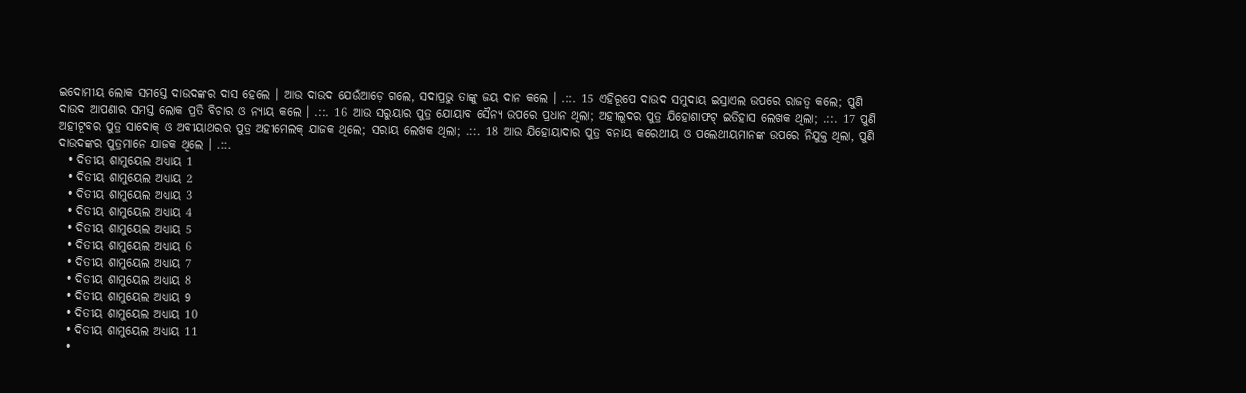ଇଦୋମୀୟ ଲୋକ ସମସ୍ତେ ଦାଉଦଙ୍କର ଦାସ ହେଲେ । ଆଉ ଦାଉଦ ଯେଉଁଆଡ଼େ ଗଲେ, ସଦାପ୍ରଭୁ ତାଙ୍କୁ ଜୟ ଦାନ କଲେ । .::. 15 ଏହିରୂପେ ଦାଉଦ ସମୁଦାୟ ଇସ୍ରାଏଲ ଉପରେ ରାଜତ୍ଵ କଲେ; ପୁଣି ଦାଉଦ ଆପଣାର ସମସ୍ତ ଲୋକ ପ୍ରତି ବିଚାର ଓ ନ୍ୟାୟ କଲେ । .::. 16 ଆଉ ସରୁୟାର ପୁତ୍ର ଯୋୟାବ ସୈନ୍ୟ ଉପରେ ପ୍ରଧାନ ଥିଲା; ଅହୀଲୂଦର ପୁତ୍ର ଯିହୋଶାଫଟ୍ ଇତିହାସ ଲେଖକ ଥିଲା; .::. 17 ପୁଣି ଅହୀଟୂବର ପୁତ୍ର ସାଦୋକ୍ ଓ ଅବୀୟାଥରର ପୁତ୍ର ଅହୀମେଲକ୍ ଯାଜକ ଥିଲେ; ସରାୟ ଲେଖକ ଥିଲା; .::. 18 ଆଉ ଯିହୋୟାଦାର ପୁତ୍ର ବନାୟ କରେଥୀୟ ଓ ପଲେଥୀୟମାନଙ୍କ ଉପରେ ନିଯୁକ୍ତ ଥିଲା, ପୁଣି ଦାଉଦଙ୍କର ପୁତ୍ରମାନେ ଯାଜକ ଥିଲେ । .::.
  • ଦିତୀୟ ଶାମୁୟେଲ ଅଧ୍ୟାୟ 1
  • ଦିତୀୟ ଶାମୁୟେଲ ଅଧ୍ୟାୟ 2
  • ଦିତୀୟ ଶାମୁୟେଲ ଅଧ୍ୟାୟ 3
  • ଦିତୀୟ ଶାମୁୟେଲ ଅଧ୍ୟାୟ 4
  • ଦିତୀୟ ଶାମୁୟେଲ ଅଧ୍ୟାୟ 5
  • ଦିତୀୟ ଶାମୁୟେଲ ଅଧ୍ୟାୟ 6
  • ଦିତୀୟ ଶାମୁୟେଲ ଅଧ୍ୟାୟ 7
  • ଦିତୀୟ ଶାମୁୟେଲ ଅଧ୍ୟାୟ 8
  • ଦିତୀୟ ଶାମୁୟେଲ ଅଧ୍ୟାୟ 9
  • ଦିତୀୟ ଶାମୁୟେଲ ଅଧ୍ୟାୟ 10
  • ଦିତୀୟ ଶାମୁୟେଲ ଅଧ୍ୟାୟ 11
  •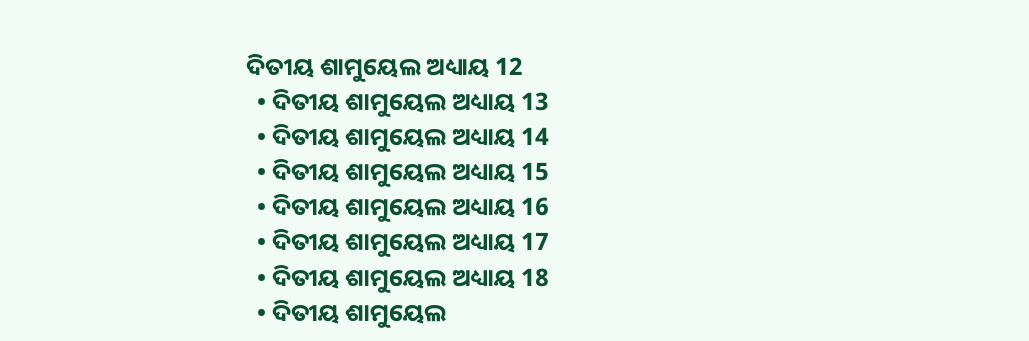ଦିତୀୟ ଶାମୁୟେଲ ଅଧ୍ୟାୟ 12
  • ଦିତୀୟ ଶାମୁୟେଲ ଅଧ୍ୟାୟ 13
  • ଦିତୀୟ ଶାମୁୟେଲ ଅଧ୍ୟାୟ 14
  • ଦିତୀୟ ଶାମୁୟେଲ ଅଧ୍ୟାୟ 15
  • ଦିତୀୟ ଶାମୁୟେଲ ଅଧ୍ୟାୟ 16
  • ଦିତୀୟ ଶାମୁୟେଲ ଅଧ୍ୟାୟ 17
  • ଦିତୀୟ ଶାମୁୟେଲ ଅଧ୍ୟାୟ 18
  • ଦିତୀୟ ଶାମୁୟେଲ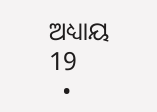ଅଧ୍ୟାୟ 19
  •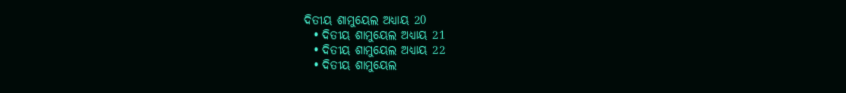ଦିତୀୟ ଶାମୁୟେଲ ଅଧ୍ୟାୟ 20
  • ଦିତୀୟ ଶାମୁୟେଲ ଅଧ୍ୟାୟ 21
  • ଦିତୀୟ ଶାମୁୟେଲ ଅଧ୍ୟାୟ 22
  • ଦିତୀୟ ଶାମୁୟେଲ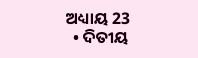ଅଧ୍ୟାୟ 23
  • ଦିତୀୟ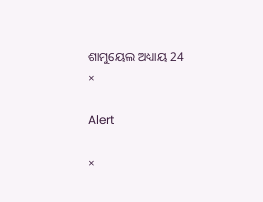ଶାମୁୟେଲ ଅଧ୍ୟାୟ 24
×

Alert

×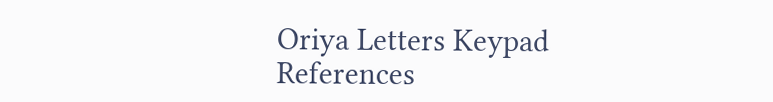Oriya Letters Keypad References